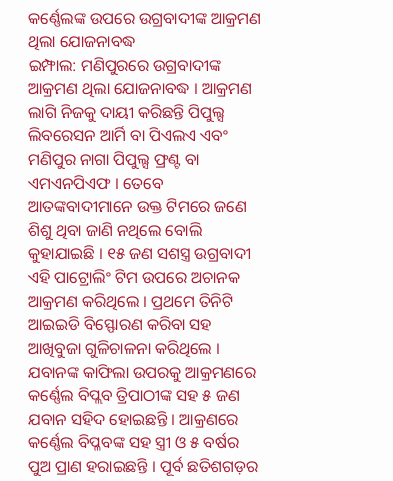କର୍ଣ୍ଣେଲଙ୍କ ଉପରେ ଉଗ୍ରବାଦୀଙ୍କ ଆକ୍ରମଣ ଥିଲା ଯୋଜନାବଦ୍ଧ
ଇମ୍ଫାଲ: ମଣିପୁରରେ ଉଗ୍ରବାଦୀଙ୍କ ଆକ୍ରମଣ ଥିଲା ଯୋଜନାବଦ୍ଧ । ଆକ୍ରମଣ ଲାଗି ନିଜକୁ ଦାୟୀ କରିଛନ୍ତି ପିପୁଲ୍ସ ଲିବରେସନ ଆର୍ମି ବା ପିଏଲଏ ଏବଂ ମଣିପୁର ନାଗା ପିପୁଲ୍ସ ଫ୍ରଣ୍ଟ ବା ଏମଏନପିଏଫ । ତେବେ ଆତଙ୍କବାଦୀମାନେ ଉକ୍ତ ଟିମରେ ଜଣେ ଶିଶୁ ଥିବା ଜାଣି ନଥିଲେ ବୋଲି କୁହାଯାଇଛି । ୧୫ ଜଣ ସଶସ୍ତ୍ର ଉଗ୍ରବାଦୀ ଏହି ପାଟ୍ରୋଲିଂ ଟିମ ଉପରେ ଅଚାନକ ଆକ୍ରମଣ କରିଥିଲେ । ପ୍ରଥମେ ତିନିଟି ଆଇଇଡି ବିସ୍ଫୋରଣ କରିବା ସହ ଆଖିବୁଜା ଗୁଳିଚାଳନା କରିଥିଲେ ।
ଯବାନଙ୍କ କାଫିଲା ଉପରକୁ ଆକ୍ରମଣରେ କର୍ଣ୍ଣେଲ ବିପ୍ଲବ ତ୍ରିପାଠୀଙ୍କ ସହ ୫ ଜଣ ଯବାନ ସହିଦ ହୋଇଛନ୍ତି । ଆକ୍ରଣରେ କର୍ଣ୍ଣେଲ ବିପ୍ଳବଙ୍କ ସହ ସ୍ତ୍ରୀ ଓ ୫ ବର୍ଷର ପୁଅ ପ୍ରାଣ ହରାଇଛନ୍ତି । ପୂର୍ବ ଛତିଶଗଡ଼ର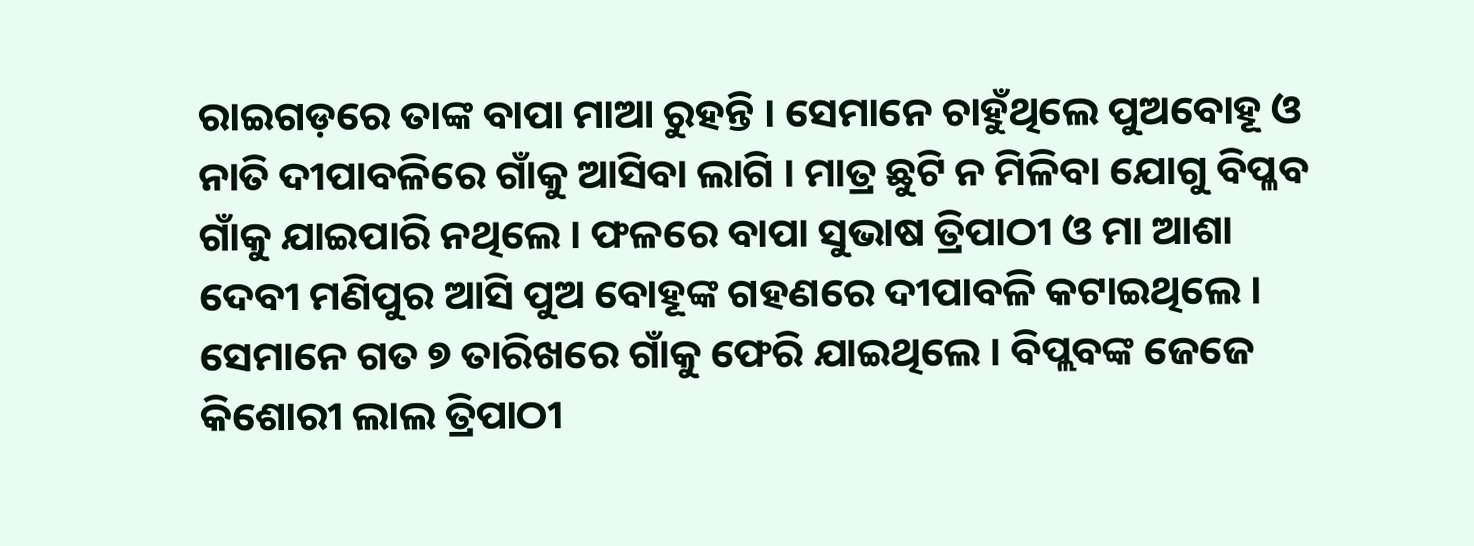ରାଇଗଡ଼ରେ ତାଙ୍କ ବାପା ମାଆ ରୁହନ୍ତି । ସେମାନେ ଚାହୁଁଥିଲେ ପୁଅବୋହୂ ଓ ନାତି ଦୀପାବଳିରେ ଗାଁକୁ ଆସିବା ଲାଗି । ମାତ୍ର ଛୁଟି ନ ମିଳିବା ଯୋଗୁ ବିପ୍ଳବ ଗାଁକୁ ଯାଇପାରି ନଥିଲେ । ଫଳରେ ବାପା ସୁଭାଷ ତ୍ରିପାଠୀ ଓ ମା ଆଶା ଦେବୀ ମଣିପୁର ଆସି ପୁଅ ବୋହୂଙ୍କ ଗହଣରେ ଦୀପାବଳି କଟାଇଥିଲେ ।
ସେମାନେ ଗତ ୭ ତାରିଖରେ ଗାଁକୁ ଫେରି ଯାଇଥିଲେ । ବିପ୍ଲବଙ୍କ ଜେଜେ କିଶୋରୀ ଲାଲ ତ୍ରିପାଠୀ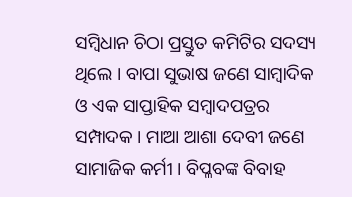ସମ୍ବିଧାନ ଚିଠା ପ୍ରସ୍ତୁତ କମିଟିର ସଦସ୍ୟ ଥିଲେ । ବାପା ସୁଭାଷ ଜଣେ ସାମ୍ବାଦିକ ଓ ଏକ ସାପ୍ତାହିକ ସମ୍ବାଦପତ୍ରର ସମ୍ପାଦକ । ମାଆ ଆଶା ଦେବୀ ଜଣେ ସାମାଜିକ କର୍ମୀ । ବିପ୍ଳବଙ୍କ ବିବାହ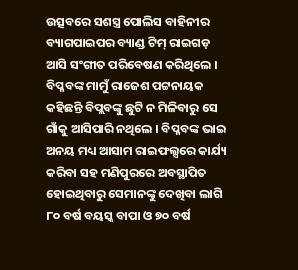ଉତ୍ସବରେ ସଶସ୍ତ୍ର ପୋଲିସ ବାହିନୀର ବ୍ୟାଗପାଇପର ବ୍ୟାଣ୍ଡ ଟିମ୍ ରାଇଗଡ଼ ଆସି ସଂଗୀତ ପରିବେଷଣ କରିଥିଲେ ।
ବିପ୍ଳବଙ୍କ ମାମୁଁ ରାଜେଶ ପଟ୍ଟନାୟକ କହିଛନ୍ତି ବିପ୍ଲବଙ୍କୁ ଛୁଟି ନ ମିଳିବାରୁ ସେ ଗାଁକୁ ଆସିପାରି ନଥିଲେ । ବିପ୍ଳବଙ୍କ ଭାଇ ଅନୟ ମଧ୍ୟ ଆସାମ ରାଇଫଲ୍ସରେ କାର୍ଯ୍ୟ କରିବା ସହ ମଣିପୁରରେ ଅବସ୍ଥାପିତ ହୋଇଥିବାରୁ ସେମାନଙ୍କୁ ଦେଖିବା ଲାଗି ୮୦ ବର୍ଷ ବୟସ୍କ ବାପା ଓ ୭୦ ବର୍ଷ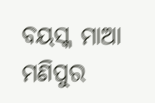ବୟସ୍କ ମାଆ ମଣିପୁର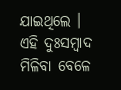ଯାଇଥିଲେ । ଏହି ଦୁଃସମ୍ବାଦ ମିଳିବା ବେଳେ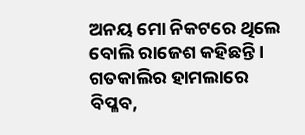ଅନୟ ମୋ ନିକଟରେ ଥିଲେ ବୋଲି ରାଜେଶ କହିଛନ୍ତି । ଗତକାଲିର ହାମଲାରେ ବିପ୍ଳବ,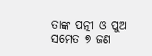ତାଙ୍କ ପତ୍ନୀ ଓ ପୁଅ ସମେତ ୭ ଜଣ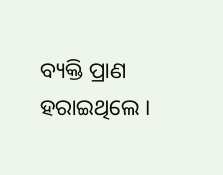ବ୍ୟକ୍ତି ପ୍ରାଣ ହରାଇଥିଲେ ।